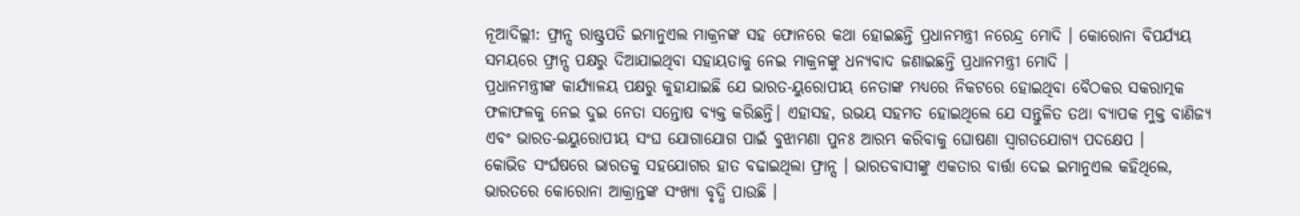ନୂଆଦିଲ୍ଲୀ: ଫ୍ରାନ୍ସ ରାଷ୍ଟ୍ରପତି ଇମାନୁଏଲ ମାକ୍ରନଙ୍କ ସହ ଫୋନରେ କଥା ହୋଇଛନ୍ତି ପ୍ରଧାନମନ୍ତ୍ରୀ ନରେନ୍ଦ୍ର ମୋଦି । କୋରୋନା ବିପର୍ଯ୍ୟୟ ସମୟରେ ଫ୍ରାନ୍ସ ପକ୍ଷରୁ ଦିଆଯାଇଥିବା ସହାୟତାକୁ ନେଇ ମାକ୍ରନଙ୍କୁ ଧନ୍ୟବାଦ ଜଣାଇଛନ୍ତି ପ୍ରଧାନମନ୍ତ୍ରୀ ମୋଦି ।
ପ୍ରଧାନମନ୍ତ୍ରୀଙ୍କ କାର୍ଯ୍ୟାଳୟ ପକ୍ଷରୁ କୁହାଯାଇଛି ଯେ ଭାରତ-ୟୁରୋପୀୟ ନେତାଙ୍କ ମଧ୍ୟରେ ନିକଟରେ ହୋଇଥିବା ବୈଠକର ସକରାତ୍ମକ ଫଳାଫଳକୁ ନେଇ ଦୁଇ ନେତା ସନ୍ତୋଷ ବ୍ୟକ୍ତ କରିଛନ୍ତି। ଏହାସହ, ଉଭୟ ସହମତ ହୋଇଥିଲେ ଯେ ସନ୍ତୁଳିତ ତଥା ବ୍ୟାପକ ମୁକ୍ତ ବାଣିଜ୍ୟ ଏବଂ ଭାରତ-ଇୟୁରୋପୀୟ ସଂଘ ଯୋଗାଯୋଗ ପାଇଁ ବୁଝାମଣା ପୁନଃ ଆରମ୍ଭ କରିବାକୁ ଘୋଷଣା ସ୍ବାଗତଯୋଗ୍ୟ ପଦକ୍ଷେପ ।
କୋଭିଡ ସଂର୍ଘଷରେ ଭାରତକୁ ସହଯୋଗର ହାତ ବଢାଇଥିଲା ଫ୍ରାନ୍ସ । ଭାରତବାସୀଙ୍କୁ ଏକତାର ବାର୍ତ୍ତା ଦେଇ ଇମାନୁଏଲ କହିଥିଲେ, ଭାରତରେ କୋରୋନା ଆକ୍ରାନ୍ତଙ୍କ ସଂଖ୍ୟା ବୃଦ୍ଧି ପାଉଛି ।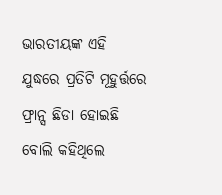ଭାରତୀୟଙ୍କ ଏହି ଯୁଦ୍ଧରେ ପ୍ରତିଟି ମୂହୁର୍ତ୍ତରେ ଫ୍ରାନ୍ସ ଛିଡା ହୋଇଛି ବୋଲି କହିଥିଲେ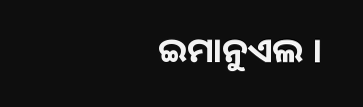ଇମାନୁଏଲ ।